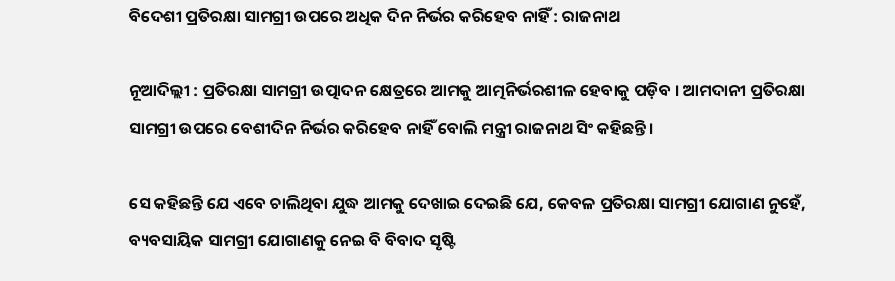ବିଦେଶୀ ପ୍ରତିରକ୍ଷା ସାମଗ୍ରୀ ଉପରେ ଅଧିକ ଦିନ ନିର୍ଭର କରିହେବ ନାହିଁ : ରାଜନାଥ

ନୂଆଦିଲ୍ଲୀ : ପ୍ରତିରକ୍ଷା ସାମଗ୍ରୀ ଉତ୍ପାଦନ କ୍ଷେତ୍ରରେ ଆମକୁ ଆତ୍ମନିର୍ଭରଶୀଳ ହେବାକୁ ପଡ଼ିବ । ଆମଦାନୀ ପ୍ରତିରକ୍ଷା ସାମଗ୍ରୀ ଉପରେ ବେଶୀଦିନ ନିର୍ଭର କରିହେବ ନାହିଁ ବୋଲି ମନ୍ତ୍ରୀ ରାଜନାଥ ସିଂ କହିଛନ୍ତି ।

ସେ କହିଛନ୍ତି ଯେ ଏବେ ଚାଲିଥିବା ଯୁଦ୍ଧ ଆମକୁ ଦେଖାଇ ଦେଇଛି ଯେ, କେବଳ ପ୍ରତିରକ୍ଷା ସାମଗ୍ରୀ ଯୋଗାଣ ନୁହେଁ, ବ୍ୟବସାୟିକ ସାମଗ୍ରୀ ଯୋଗାଣକୁ ନେଇ ବି ବିବାଦ ସୃଷ୍ଟି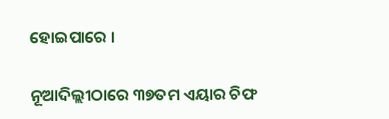ହୋଇପାରେ ।

ନୂଆଦିଲ୍ଲୀଠାରେ ୩୭ତମ ଏୟାର ଚିଫ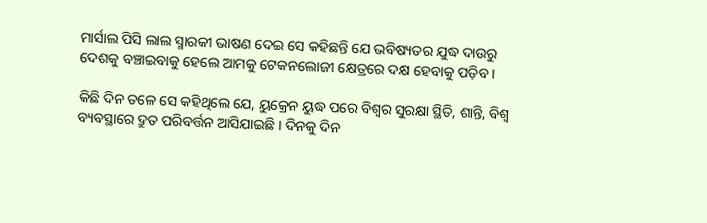ମାର୍ସାଲ ପିସି ଲାଲ ସ୍ମାରକୀ ଭାଷଣ ଦେଇ ସେ କହିଛନ୍ତି ଯେ ଭବିଷ୍ୟତର ଯୁଦ୍ଧ ଦାଉରୁ ଦେଶକୁ ବଞ୍ଚାଇବାକୁ ହେଲେ ଆମକୁ ଟେକନଲୋଜୀ କ୍ଷେତ୍ରରେ ଦକ୍ଷ ହେବାକୁ ପଡ଼ିବ ।

କିଛି ଦିନ ତଳେ ସେ କହିଥିଲେ ଯେ, ୟୁକ୍ରେନ ୟୁଦ୍ଧ ପରେ ବିଶ୍ବର ସୁରକ୍ଷା ସ୍ଥିତି, ଶାନ୍ତି, ବିଶ୍ବ ବ୍ୟବସ୍ଥାରେ ଦ୍ରୁତ ପରିବର୍ତ୍ତନ ଆସିଯାଇଛି । ଦିନକୁ ଦିନ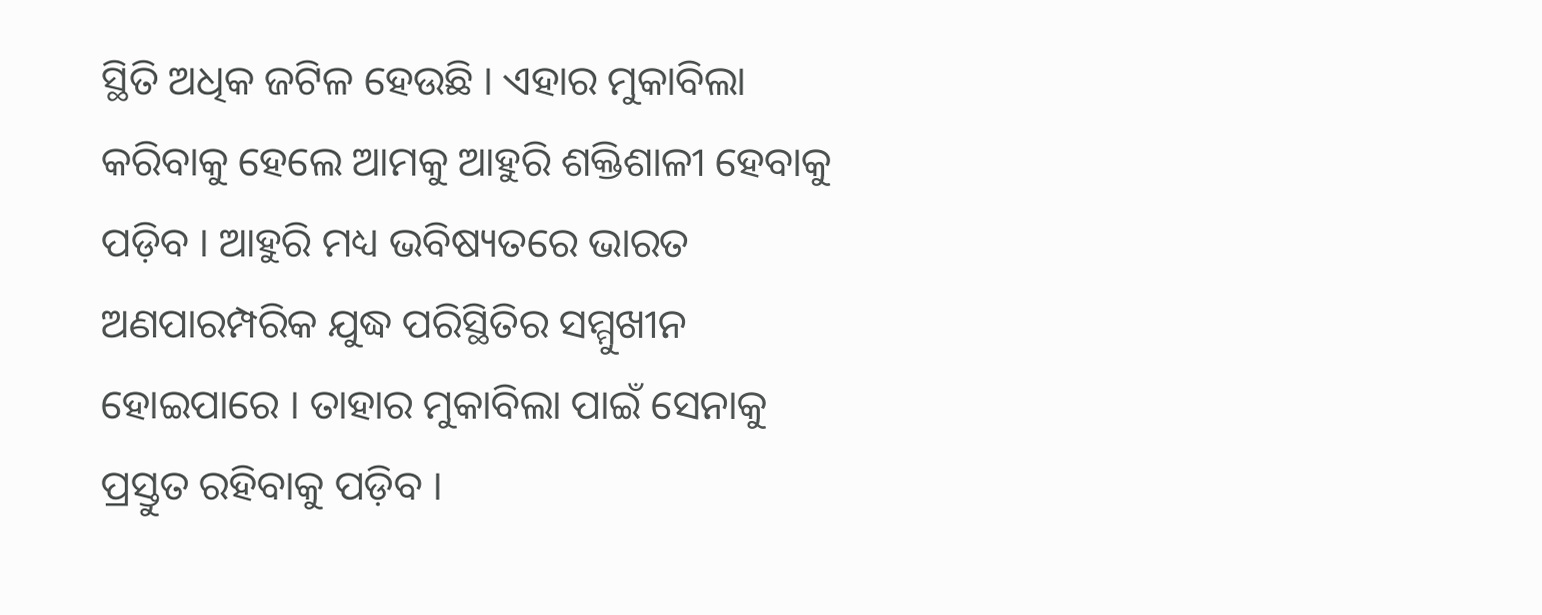ସ୍ଥିତି ଅଧିକ ଜଟିଳ ହେଉଛି । ଏହାର ମୁକାବିଲା କରିବାକୁ ହେଲେ ଆମକୁ ଆହୁରି ଶକ୍ତିଶାଳୀ ହେବାକୁ ପଡ଼ିବ । ଆହୁରି ମଧ୍ୟ ଭବିଷ୍ୟତରେ ଭାରତ ଅଣପାରମ୍ପରିକ ଯୁଦ୍ଧ ପରିସ୍ଥିତିର ସମ୍ମୁଖୀନ ହୋଇପାରେ । ତାହାର ମୁକାବିଲା ପାଇଁ ସେନାକୁ ପ୍ରସ୍ତୁତ ରହିବାକୁ ପଡ଼ିବ ।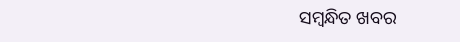ସମ୍ବନ୍ଧିତ ଖବର